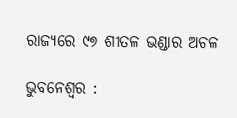ରାଜ୍ୟରେ ୯୭ ଶୀତଳ ଭଣ୍ଡାର ଅଚଳ

ଭୁବନେଶ୍ବର :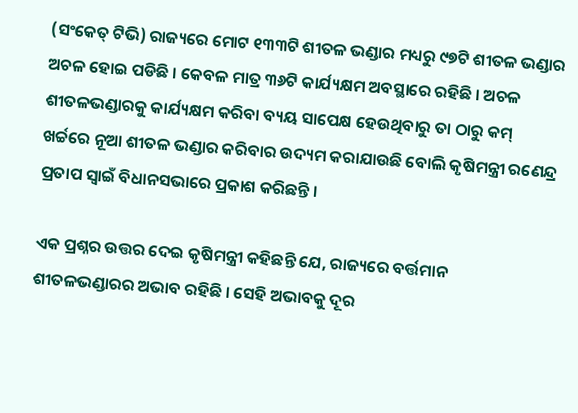(ସଂକେତ୍ ଟିଭି) ରାଜ୍ୟରେ ମୋଟ ୧୩୩ଟି ଶୀତଳ ଭଣ୍ଡାର ମଧ୍ୟରୁ ୯୭ଟି ଶୀତଳ ଭଣ୍ଡାର ଅଚଳ ହୋଇ ପଡିଛି । କେବଳ ମାତ୍ର ୩୬ଟି କାର୍ଯ୍ୟକ୍ଷମ ଅବସ୍ଥାରେ ରହିଛି । ଅଚଳ ଶୀତଳଭଣ୍ଡାରକୁ କାର୍ଯ୍ୟକ୍ଷମ କରିବା ବ୍ୟୟ ସାପେକ୍ଷ ହେଉଥିବାରୁ ତା ଠାରୁ କମ୍ ଖର୍ଚ୍ଚରେ ନୂଆ ଶୀତଳ ଭଣ୍ଡାର କରିବାର ଉଦ୍ୟମ କରାଯାଉଛି ବୋଲି କୃଷିମନ୍ତ୍ରୀ ରଣେନ୍ଦ୍ର ପ୍ରତାପ ସ୍ୱାଇଁ ବିଧାନସଭାରେ ପ୍ରକାଶ କରିଛନ୍ତି ।

ଏକ ପ୍ରଶ୍ନର ଉତ୍ତର ଦେଇ କୃଷିମନ୍ତ୍ରୀ କହିଛନ୍ତି ଯେ, ରାଜ୍ୟରେ ବର୍ତ୍ତମାନ ଶୀତଳଭଣ୍ଡାରର ଅଭାବ ରହିଛି । ସେହି ଅଭାବକୁ ଦୂର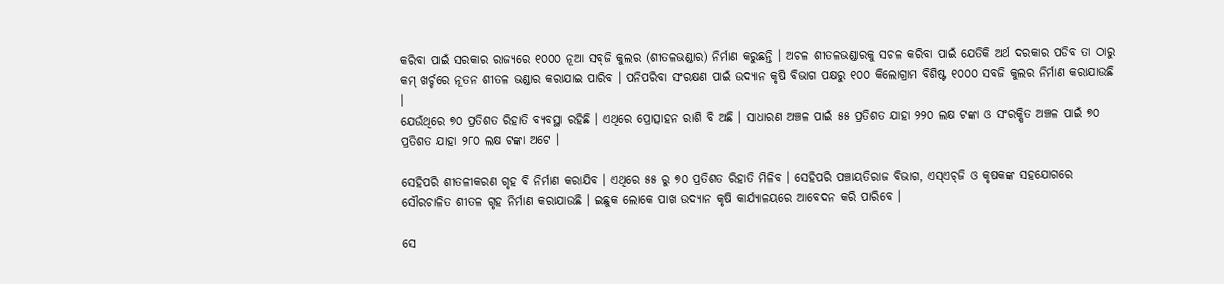କରିବା ପାଇଁ ସରକାର ରାଜ୍ୟରେ ୧୦୦୦ ନୂଆ ସବ୍‌ଜି କୁଲର (ଶୀତଳଭଣ୍ଡାର) ନିର୍ମାଣ କରୁଛନ୍ତି । ଅଚଳ ଶୀତଳଭଣ୍ଡାରକୁ ସଚଳ କରିବା ପାଇଁ ଯେତିକି ଅର୍ଥ ଦରକାର ପଡିବ ତା ଠାରୁ କମ୍ ଖର୍ଚ୍ଚରେ ନୂତନ ଶୀତଳ ଭଣ୍ଡାର କରାଯାଇ ପାରିବ । ପନିପରିବା ସଂରକ୍ଷଣ ପାଇଁ ଉଦ୍ୟାନ କୃଷି ବିଭାଗ ପକ୍ଷରୁ ୧୦୦ କିଲୋଗ୍ରାମ ବିଶିଷ୍ଟ ୧୦୦୦ ସବଜି କୁଲର ନିର୍ମାଣ କରାଯାଉଛି ।
ଯେଉଁଥିରେ ୭୦ ପ୍ରତିଶତ ରିହାତି ବ୍ୟବସ୍ଥା ରହିଛି । ଏଥିରେ ପ୍ରୋତ୍ସାହନ ରାଶି ବି ଅଛି । ସାଧାରଣ ଅଞ୍ଚଳ ପାଇଁ ୫୫ ପ୍ରତିଶତ ଯାହା ୨୨୦ ଲକ୍ଷ ଟଙ୍କା ଓ ସଂରକ୍ଷିତ ଅଞ୍ଚଳ ପାଇଁ ୭୦ ପ୍ରତିଶତ ଯାହା ୨୮୦ ଲକ୍ଷ ଟଙ୍କା ଅଟେ ।

ସେହିପରି ଶୀତଳୀକରଣ ଗୃହ ବି ନିର୍ମାଣ କରାଯିବ । ଏଥିରେ ୫୫ ରୁ ୭୦ ପ୍ରତିଶତ ରିହାତି ମିଳିବ । ସେହିପରି ପଞ୍ଚାୟତିରାଜ ବିଭାଗ, ଏସ୍‌ଏଚ୍‌ଜି ଓ କୃଷକଙ୍କ ସହଯୋଗରେ ସୌରଚାଳିତ ଶୀତଳ ଗୃହ ନିର୍ମାଣ କରାଯାଉଛି । ଇଛୁକ ଲୋକେ ପାଖ ଉଦ୍ୟାନ କୃଷି କାର୍ଯ୍ୟାଳୟରେ ଆବେଦନ କରି ପାରିବେ ।

ସେ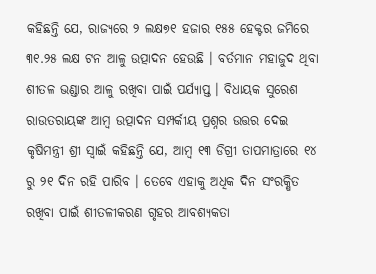କହିଛନ୍ତି ଯେ, ରାଜ୍ୟରେ ୨ ଲକ୍ଷ୭୧ ହଜାର ୧୫୫ ହେକ୍ଟର ଜମିରେ ୩୧.୨୫ ଲକ୍ଷ ଟନ ଆଳୁ ଉତ୍ପାଦନ ହେଉଛି । ବର୍ତମାନ ମହାଜୁଦ ଥିବା ଶୀତଳ ଭଣ୍ଡାର ଆଳୁ ରଖିବା ପାଇଁ ପର୍ଯ୍ୟାପ୍ତ । ବିଧାୟକ ସୁରେଶ ରାଉତରାୟଙ୍କ ଆମ୍ବ ଉତ୍ପାଦନ ସମ୍ପର୍କୀୟ ପ୍ରଶ୍ନର ଉତ୍ତର ଦେଇ କୃଷିମନ୍ତ୍ରୀ ଶ୍ରୀ ସ୍ୱାଇଁ କହିଛନ୍ତି ଯେ, ଆମ୍ବ ୧୩ ଡିଗ୍ରୀ ତାପମାତ୍ରାରେ ୧୪ ରୁ ୨୧ ଦିନ ରହି ପାରିବ । ତେବେ ଏହାକୁ ଅଧିକ ଦିନ ସଂରକ୍ଷିତ ରଖିବା ପାଇଁ ଶୀତଳୀକରଣ ଗୃହର ଆବଶ୍ୟକତା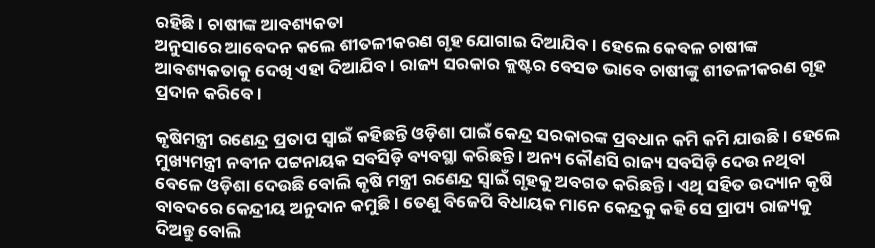ରହିଛି । ଚାଷୀଙ୍କ ଆବଶ୍ୟକତା
ଅନୁସାରେ ଆବେଦନ କଲେ ଶୀତଳୀକରଣ ଗୃହ ଯୋଗାଇ ଦିଆଯିବ । ହେଲେ କେବଳ ଚାଷୀଙ୍କ ଆବଶ୍ୟକତାକୁ ଦେଖି ଏହା ଦିଆଯିବ । ରାଜ୍ୟ ସରକାର କ୍ଲଷ୍ଟର ବେସଡ ଭାବେ ଚାଷୀଙ୍କୁ ଶୀତଳୀକରଣ ଗୃହ ପ୍ରଦାନ କରିବେ ।

କୃଷିମନ୍ତ୍ରୀ ରଣେନ୍ଦ୍ର ପ୍ରତାପ ସ୍ୱାଇଁ କହିଛନ୍ତି ଓଡ଼ିଶା ପାଇଁ କେନ୍ଦ୍ର ସରକାରଙ୍କ ପ୍ରବଧାନ କମି କମି ଯାଉଛି । ହେଲେ ମୁଖ୍ୟମନ୍ତ୍ରୀ ନବୀନ ପଟ୍ଟନାୟକ ସବସିଡ଼ି ବ୍ୟବସ୍ଥା କରିଛନ୍ତି । ଅନ୍ୟ କୌଣସି ରାଜ୍ୟ ସବସିଡ଼ି ଦେଉ ନଥିବା ବେଳେ ଓଡ଼ିଶା ଦେଉଛି ବୋଲି କୃଷି ମନ୍ତ୍ରୀ ରଣେନ୍ଦ୍ର ସ୍ୱାଇଁ ଗୃହକୁ ଅବଗତ କରିଛନ୍ତି । ଏଥି ସହିତ ଉଦ୍ୟାନ କୃଷି ବାବଦରେ କେନ୍ଦ୍ରୀୟ ଅନୁଦାନ କମୁଛି । ତେଣୁ ବିଜେପି ବିଧାୟକ ମାନେ କେନ୍ଦ୍ରକୁ କହି ସେ ପ୍ରାପ୍ୟ ରାଜ୍ୟକୁ ଦିଅନ୍ତୁ ବୋଲି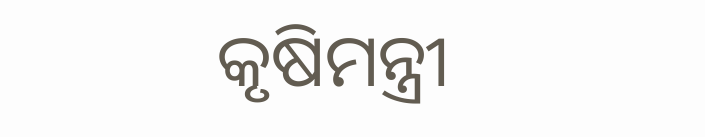କୃଷିମନ୍ତ୍ରୀ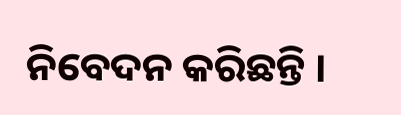ନିବେଦନ କରିଛନ୍ତି ।